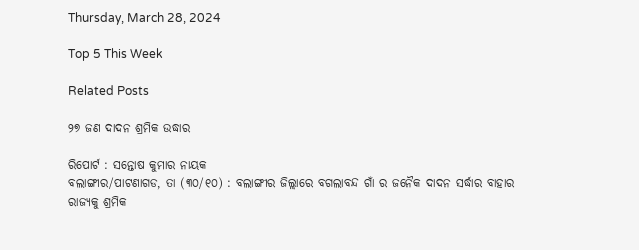Thursday, March 28, 2024

Top 5 This Week

Related Posts

୨୭ ଜଣ ଦାଦନ ଶ୍ରମିକ ଉଦ୍ଧାର

ରିପୋର୍ଟ : ସନ୍ତୋଷ କୁମାର ନାୟକ
ବଲାଙ୍ଗୀର/ପାଟଣାଗଡ, ତା (୩୦/୧୦) : ବଲାଙ୍ଗୀର ଜିଲ୍ଲାରେ ବଗଲାବନ୍ଦ ଗାଁ ର ଜନୈକ ଦାଦନ ସର୍ଦ୍ଧାର ବାହାର ରାଜ୍ୟକୁ ଶ୍ରମିକ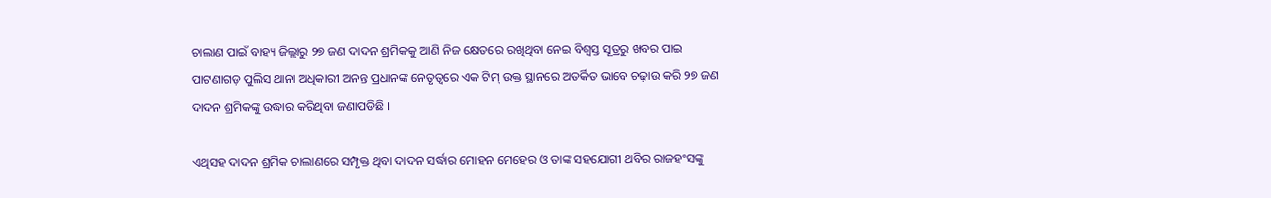ଚାଲାଣ ପାଇଁ ବାହ୍ୟ ଜିଲ୍ଲାରୁ ୨୭ ଜଣ ଦାଦନ ଶ୍ରମିକକୁ ଆଣି ନିଜ କ୍ଷେତରେ ରଖିଥିବା ନେଇ ବିଶ୍ଵସ୍ତ ସୂତ୍ରରୁ ଖବର ପାଇ ପାଟଣାଗଡ଼ ପୁଲିସ ଥାନା ଅଧିକାରୀ ଅନନ୍ତ ପ୍ରଧାନଙ୍କ ନେତୃତ୍ୱରେ ଏକ ଟିମ୍ ଉକ୍ତ ସ୍ଥାନରେ ଅତର୍କିତ ଭାବେ ଚଢ଼ାଉ କରି ୨୭ ଜଣ ଦାଦନ ଶ୍ରମିକଙ୍କୁ ଉଦ୍ଧାର କରିଥିବା ଜଣାପଡିଛି ।

ଏଥିସହ ଦାଦନ ଶ୍ରମିକ ଚାଲାଣରେ ସମ୍ପୃକ୍ତ ଥିବା ଦାଦନ ସର୍ଦ୍ଧାର ମୋହନ ମେହେର ଓ ତାଙ୍କ ସହଯୋଗୀ ଥବିର ରାଜହଂସଙ୍କୁ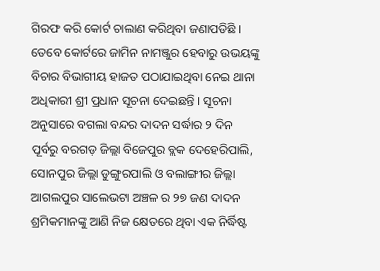ଗିରଫ କରି କୋର୍ଟ ଚାଲାଣ କରିଥିବା ଜଣାପଡିଛି । ତେବେ କୋର୍ଟରେ ଜାମିନ ନାମଞ୍ଜୁର ହେବାରୁ ଉଭୟଙ୍କୁ ବିଚାର ବିଭାଗୀୟ ହାଜତ ପଠାଯାଇଥିବା ନେଇ ଥାନା ଅଧିକାରୀ ଶ୍ରୀ ପ୍ରଧାନ ସୂଚନା ଦେଇଛନ୍ତି । ସୂଚନା ଅନୁସାରେ ବଗଲା ବନ୍ଦର ଦାଦନ ସର୍ଦ୍ଧାର ୨ ଦିନ ପୂର୍ବରୁ ବରଗଡ଼ ଜିଲ୍ଲା ବିଜେପୁର ବ୍ଲକ ଦେହେରିପାଲି, ସୋନପୁର ଜିଲ୍ଲା ଡୁଙ୍ଗୁରପାଲି ଓ ବଲାଙ୍ଗୀର ଜିଲ୍ଲା ଆଗଲପୁର ସାଲେଭଟା ଅଞ୍ଚଳ ର ୨୭ ଜଣ ଦାଦନ ଶ୍ରମିକମାନଙ୍କୁ ଆଣି ନିଜ କ୍ଷେତରେ ଥିବା ଏକ ନିର୍ଦ୍ଧିଷ୍ଟ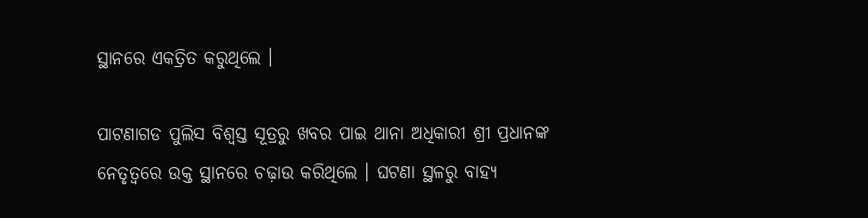ସ୍ଥାନରେ ଏକତ୍ରିତ କରୁଥିଲେ ।

ପାଟଣାଗଡ ପୁଲିସ ବିଶ୍ଵସ୍ତ ସୂତ୍ରରୁ ଖବର ପାଇ ଥାନା ଅଧିକାରୀ ଶ୍ରୀ ପ୍ରଧାନଙ୍କ ନେତୃତ୍ୱରେ ଉକ୍ତ ସ୍ଥାନରେ ଚଢ଼ାଉ କରିଥିଲେ । ଘଟଣା ସ୍ଥଳରୁ ବାହ୍ୟ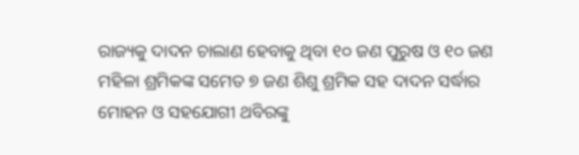ରାଜ୍ୟକୁ ଦାଦନ ଚାଲାଣ ହେବାକୁ ଥିବା ୧୦ ଜଣ ପୁରୁଷ ଓ ୧୦ ଜଣ ମହିଳା ଶ୍ରମିକଙ୍କ ସମେତ ୭ ଜଣ ଶିଶୁ ଶ୍ରମିକ ସହ ଦାଦନ ସର୍ଦ୍ଧାର ମୋହନ ଓ ସହଯୋଗୀ ଥବିରଙ୍କୁ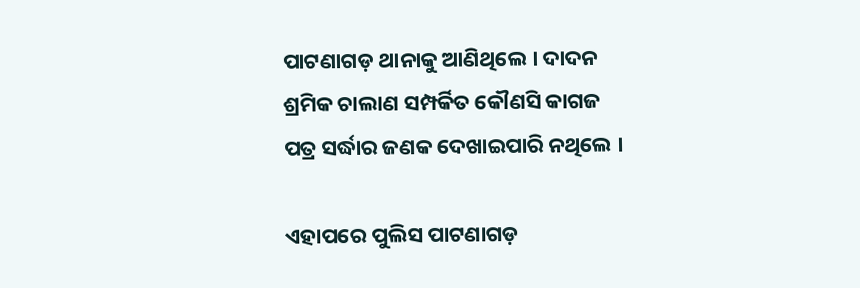ପାଟଣାଗଡ଼ ଥାନାକୁ ଆଣିଥିଲେ । ଦାଦନ ଶ୍ରମିକ ଚାଲାଣ ସମ୍ପର୍କିତ କୌଣସି କାଗଜ ପତ୍ର ସର୍ଦ୍ଧାର ଜଣକ ଦେଖାଇପାରି ନଥିଲେ ।

ଏହାପରେ ପୁଲିସ ପାଟଣାଗଡ଼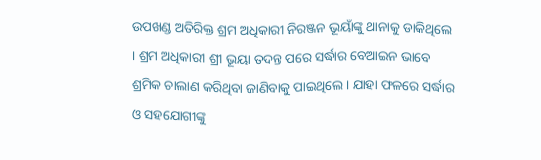ଉପଖଣ୍ଡ ଅତିରିକ୍ତ ଶ୍ରମ ଅଧିକାରୀ ନିରଞ୍ଜନ ଭୂୟାଁଙ୍କୁ ଥାନାକୁ ଡାକିଥିଲେ । ଶ୍ରମ ଅଧିକାରୀ ଶ୍ରୀ ଭୂୟା ତଦନ୍ତ ପରେ ସର୍ଦ୍ଧାର ବେଆଇନ ଭାବେ ଶ୍ରମିକ ଚାଲାଣ କରିଥିବା ଜାଣିବାକୁ ପାଇଥିଲେ । ଯାହା ଫଳରେ ସର୍ଦ୍ଧାର ଓ ସହଯୋଗୀଙ୍କୁ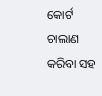କୋର୍ଟ ଚାଲାଣ କରିବା ସହ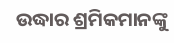ଉଦ୍ଧାର ଶ୍ରମିକମାନଙ୍କୁ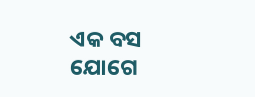ଏକ ବସ ଯୋଗେ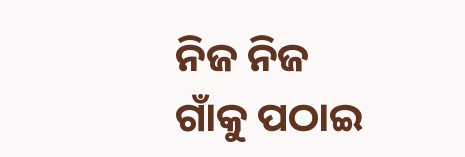ନିଜ ନିଜ ଗାଁକୁ ପଠାଇ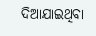ଦିଆଯାଇଥିବା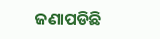ଜଣାପଡିଛି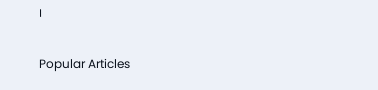।

Popular Articles